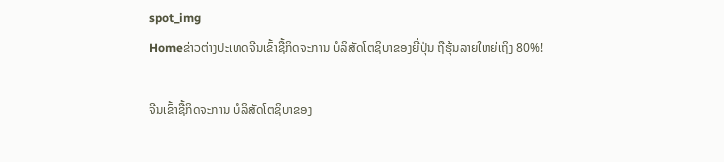spot_img
Homeຂ່າວຕ່າງປະເທດຈີນເຂົ້າຊື້ກິດຈະການ ບໍລິສັດໂຕຊິບາຂອງຍີ່ປຸ່ນ ຖືຮຸ້ນລາຍໃຫຍ່ເຖິງ 80%!

ຈີນເຂົ້າຊື້ກິດຈະການ ບໍລິສັດໂຕຊິບາຂອງ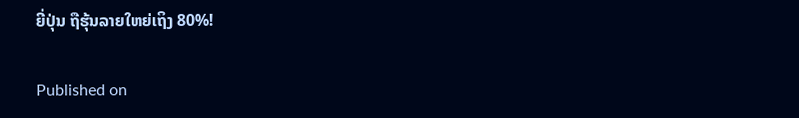ຍີ່ປຸ່ນ ຖືຮຸ້ນລາຍໃຫຍ່ເຖິງ 80%!

Published on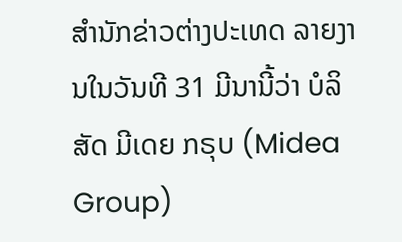ສຳນັກຂ່າວຕ່າງປະເທດ ລາຍງານໃນວັນທີ 31 ມີນານີ້ວ່າ ບໍລິສັດ ມີເດຍ ກຣຸບ (Midea Group)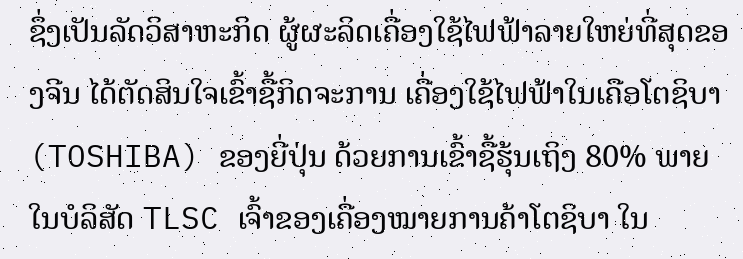ຊຶ່ງເປັນລັດວິສາຫະກິດ ຜູ້ຜະລິດເຄື່ອງໃຊ້ໄຟຟ້າລາຍໃຫຍ່ທີ່ສຸດຂອງຈີນ ໄດ້ຕັດສິນໃຈເຂົ້າຊື້ກິດຈະການ ເຄື່ອງໃຊ້ໄຟຟ້າໃນເຄືອໂຕຊິບາ (TOSHIBA) ຂອງຍີ່ປຸ່ນ ດ້ວຍການເຂົ້າຊື້ຮຸ້ນເຖິງ 80% ພາຍໃນບໍລິສັດ TLSC ເຈົ້າຂອງເຄື່ອງໝາຍການຄ້າໂຕຊິບາ ໃນ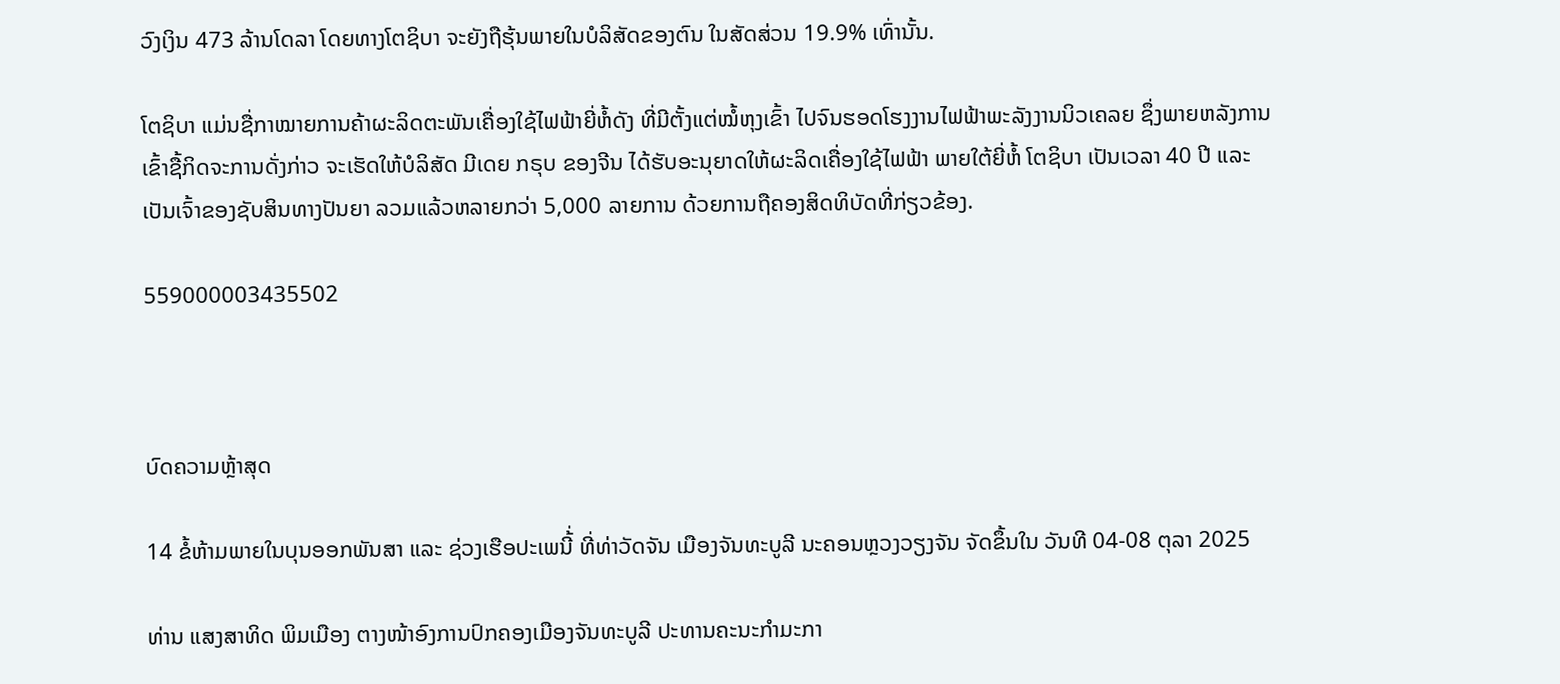ວົງເງິນ 473 ລ້ານໂດລາ ໂດຍທາງໂຕຊິບາ ຈະຍັງຖືຮຸ້ນພາຍໃນບໍລິສັດຂອງຕົນ ໃນສັດສ່ວນ 19.9% ເທົ່ານັ້ນ.

ໂຕຊິບາ ແມ່ນຊື່ກາໝາຍການຄ້າຜະລິດຕະພັນເຄື່ອງໃຊ້ໄຟຟ້າຍີ່ຫໍ້ດັງ ທີ່ມີຕັ້ງແຕ່ໝໍ້ຫຸງເຂົ້າ ໄປຈົນຮອດໂຮງງານໄຟຟ້າພະລັງງານນິວເຄລຍ ຊຶ່ງພາຍຫລັງການເຂົ້າຊື້ກິດຈະການດັ່ງກ່າວ ຈະເຮັດໃຫ້ບໍລິສັດ ມີເດຍ ກຣຸບ ຂອງຈີນ ໄດ້ຮັບອະນຸຍາດໃຫ້ຜະລິດເຄື່ອງໃຊ້ໄຟຟ້າ ພາຍໃຕ້ຍີ່ຫໍ້ ໂຕຊິບາ ເປັນເວລາ 40 ປີ ແລະ ເປັນເຈົ້າຂອງຊັບສິນທາງປັນຍາ ລວມແລ້ວຫລາຍກວ່າ 5,000 ລາຍການ ດ້ວຍການຖືຄອງສິດທິບັດທີ່ກ່ຽວຂ້ອງ.

559000003435502



ບົດຄວາມຫຼ້າສຸດ

14 ຂໍ້ຫ້າມພາຍໃນບຸນອອກພັນສາ ແລະ ຊ່ວງເຮືອປະເພນີ້່ ທີ່ທ່າວັດຈັນ ເມືອງຈັນທະບູລີ ນະຄອນຫຼວງວຽງຈັນ ຈັດຂຶ້ນໃນ ວັນທີ 04-08 ຕຸລາ 2025

ທ່ານ ແສງສາທິດ ພິມເມືອງ ຕາງໜ້າອົງການປົກຄອງເມືອງຈັນທະບູລີ ປະທານຄະນະກໍາມະກາ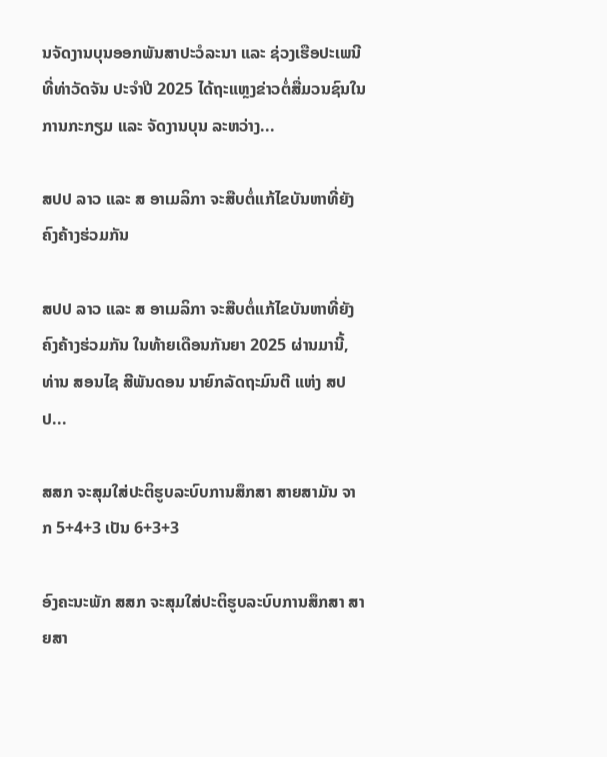ນຈັດງານບຸນອອກພັນສາປະວໍລະນາ ແລະ ຊ່ວງເຮືອປະເພນີ ທີ່ທ່າວັດຈັນ ປະຈໍາປີ 2025 ໄດ້ຖະແຫຼງຂ່າວຕໍ່ສື່ມວນຊົນໃນການກະກຽມ ແລະ ຈັດງານບຸນ ລະຫວ່າງ...

ສປປ ລາວ ແລະ ສ ອາເມລິກາ ຈະສືບຕໍ່ແກ້ໄຂບັນຫາທີ່ຍັງຄົງຄ້າງຮ່ວມກັນ

ສປປ ລາວ ແລະ ສ ອາເມລິກາ ຈະສືບຕໍ່ແກ້ໄຂບັນຫາທີ່ຍັງຄົງຄ້າງຮ່ວມກັນ ໃນທ້າຍເດືອນກັນຍາ 2025 ຜ່ານມານີ້, ທ່ານ ສອນໄຊ ສີພັນດອນ ນາຍົກລັດຖະມົນຕີ ແຫ່ງ ສປປ...

ສສກ ຈະສຸມໃສ່ປະຕິຮູບລະບົບການສຶກສາ ສາຍສາມັນ ຈາກ 5+4+3 ເປັນ 6+3+3

ອົງຄະນະພັກ ສສກ ຈະສຸມໃສ່ປະຕິຮູບລະບົບການສຶກສາ ສາຍສາ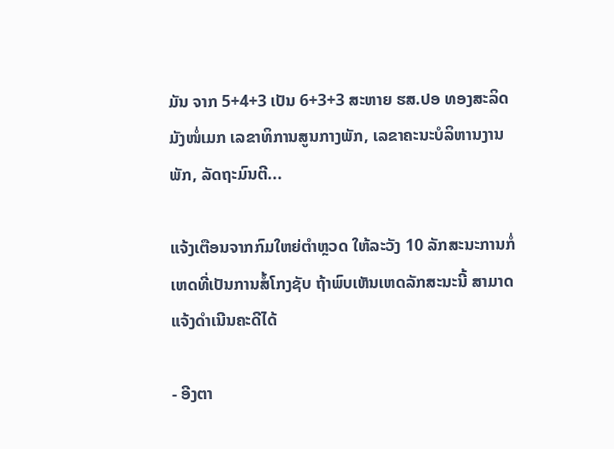ມັນ ຈາກ 5+4+3 ເປັນ 6+3+3 ສະຫາຍ ຮສ.ປອ ທອງສະລິດ ມັງໜໍ່ເມກ ເລຂາທິການສູນກາງພັກ, ເລຂາຄະນະບໍລິຫານງານພັກ, ລັດຖະມົນຕີ...

ແຈ້ງເຕືອນຈາກກົມໃຫຍ່ຕຳຫຼວດ ໃຫ້ລະວັງ 10 ລັກສະນະການກໍ່ເຫດທີ່ເປັນການສໍ້ໂກງຊັບ ຖ້າພົບເຫັນເຫດລັກສະນະນີ້ ສາມາດແຈ້ງດຳເນີນຄະດີໄດ້

- ອີງຕາ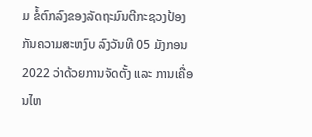ມ ຂໍ້ຕົກລົງຂອງລັດຖະມົນຕີກະຊວງປ້ອງກັນຄວາມສະຫງົບ ລົງວັນທີ 05 ມັງກອນ 2022 ວ່າດ້ວຍການຈັດຕັ້ງ ແລະ ການເຄື່ອນໄຫ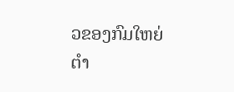ວຂອງກົມໃຫຍ່ຕໍາ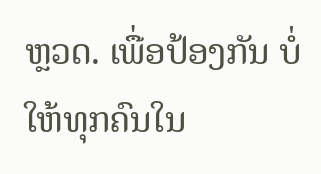ຫຼວດ. ເພື່ອປ້ອງກັນ ບໍ່ໃຫ້ທຸກຄົນໃນ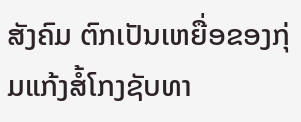ສັງຄົມ ຕົກເປັນເຫຍື່ອຂອງກຸ່ມແກ້ງສໍ້ໂກງຊັບທາ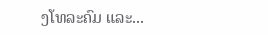ງໂທລະຄົມ ແລະ...